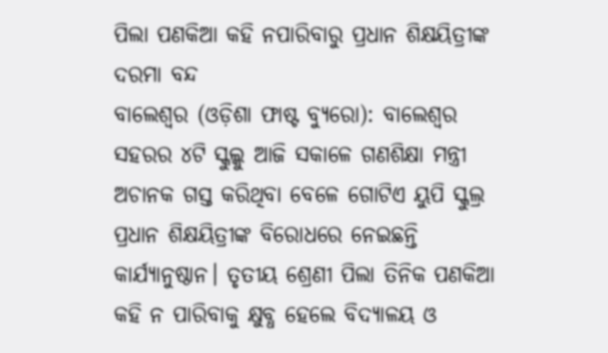ପିଲା ପଣକିଆ କହି ନପାରିବାରୁ ପ୍ରଧାନ ଶିକ୍ଷୟିତ୍ରୀଙ୍କ ଦରମା ବନ୍ଦ
ବାଲେଶ୍ୱର (ଓଡ଼ିଶା ଫାଷ୍ଟ ବ୍ୟୁରୋ): ବାଲେଶ୍ୱର ସହରର ୪ଟି ସ୍କୁଲ୍କୁ ଆଜି ସକାଳେ ଗଣଶିକ୍ଷା ମନ୍ତ୍ରୀ ଅଚାନକ ଗସ୍ତ କରିଥିବା ବେଳେ ଗୋଟିଏ ୟୁପି ସ୍କୁଲ୍ର ପ୍ରଧାନ ଶିକ୍ଷୟିତ୍ରୀଙ୍କ ବିରୋଧରେ ନେଇଛନ୍ତି କାର୍ଯ୍ୟାନୁଷ୍ଠାନ। ତୃତୀୟ ଶ୍ରେଣୀ ପିଲା ତିନିକ ପଣକିଆ କହି ନ ପାରିବାକୁ କ୍ଷୁବ୍ଧ ହେଲେ ବିଦ୍ୟାଳୟ ଓ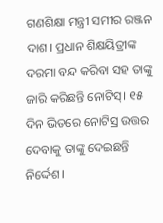ଗଣଶିକ୍ଷା ମନ୍ତ୍ରୀ ସମୀର ରଞ୍ଜନ ଦାଶ। ପ୍ରଧାନ ଶିକ୍ଷୟିତ୍ରୀଙ୍କ ଦରମା ବନ୍ଦ କରିବା ସହ ତାଙ୍କୁ ଜାରି କରିଛନ୍ତି ନୋଟିସ୍। ୧୫ ଦିନ ଭିତରେ ନୋଟିସ୍ର ଉତ୍ତର ଦେବାକୁ ତାଙ୍କୁ ଦେଇଛନ୍ତି ନିର୍ଦ୍ଦେଶ।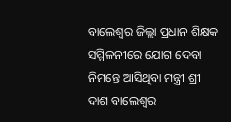ବାଲେଶ୍ୱର ଜିଲ୍ଲା ପ୍ରଧାନ ଶିକ୍ଷକ ସମ୍ମିଳନୀରେ ଯୋଗ ଦେବା ନିମନ୍ତେ ଆସିଥିବା ମନ୍ତ୍ରୀ ଶ୍ରୀ ଦାଶ ବାଲେଶ୍ୱର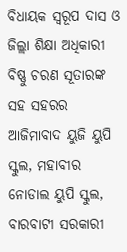ବିଧାୟକ ସ୍ୱରୂପ ଦାସ ଓ ଜିଲ୍ଲା ଶିକ୍ଷା ଅଧିକାରୀ ବିଷ୍ଣୁ ଚରଣ ସୂତାରଙ୍କ ସହ ସହରର ଆଜିମାବାଦ ୟୁଜି ୟୁପି ସ୍କୁଲ, ମହାବୀର ନୋଡାଲ ୟୁପି ସ୍କୁଲ, ବାରବାଟୀ ସରକାରୀ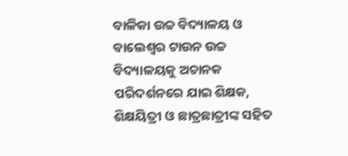ବାଳିକା ଉଚ୍ଚ ବିଦ୍ୟାଳୟ ଓ ବାଲେଶ୍ୱର ଟାଉନ ଉଚ୍ଚ ବିଦ୍ୟାଳୟକୁ ଅଚାନକ ପରିଦର୍ଶନରେ ଯାଇ ଶିକ୍ଷକ, ଶିକ୍ଷୟିତ୍ରୀ ଓ ଛାତ୍ରଛାତ୍ରୀଙ୍କ ସହିତ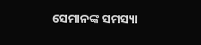ସେମାନଙ୍କ ସମସ୍ୟା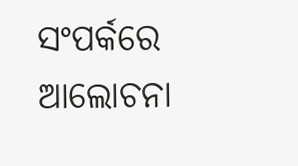ସଂପର୍କରେ ଆଲୋଚନା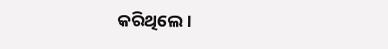କରିଥିଲେ।